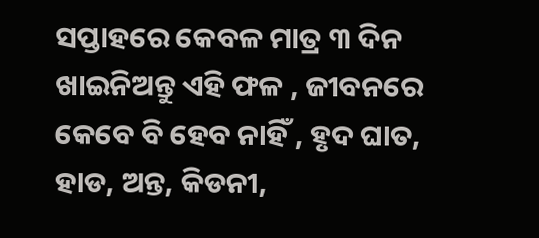ସପ୍ତାହରେ କେବଳ ମାତ୍ର ୩ ଦିନ ଖାଇନିଅନ୍ତୁ ଏହି ଫଳ , ଜୀବନରେ କେବେ ବି ହେବ ନାହିଁ , ହୃଦ ଘାତ, ହାଡ, ଅନ୍ତ, କିଡନୀ,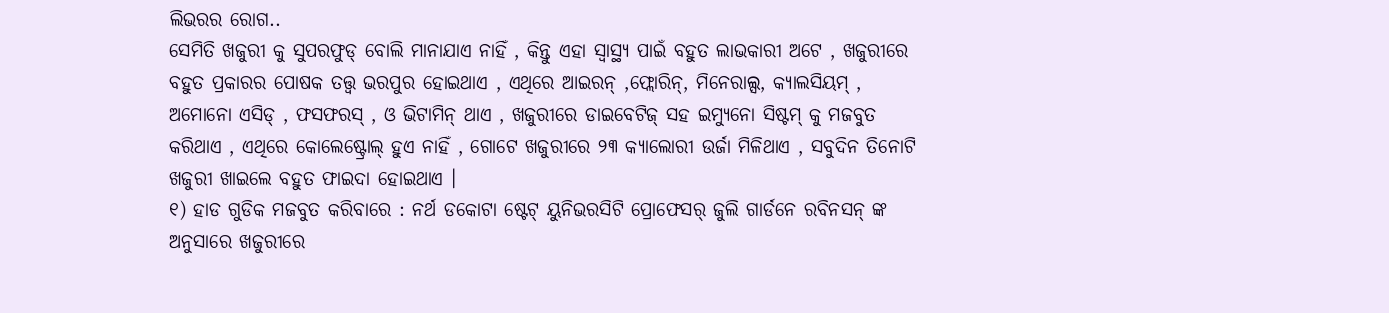ଲିଭରର ରୋଗ..
ସେମିତି ଖଜୁରୀ କୁ ସୁପରଫୁଡ୍ ବୋଲି ମାନାଯାଏ ନାହିଁ , କିନ୍ତୁ ଏହା ସ୍ୱାସ୍ଥ୍ୟ ପାଇଁ ବହୁତ ଲାଭକାରୀ ଅଟେ , ଖଜୁରୀରେ ବହୁତ ପ୍ରକାରର ପୋଷକ ତତ୍ତ୍ୱ ଭରପୁର ହୋଇଥାଏ , ଏଥିରେ ଆଇରନ୍ ,ଫ୍ଲୋରିନ୍, ମିନେରାଲ୍ସ, କ୍ୟାଲସିୟମ୍ , ଅମୋନୋ ଏସିଡ୍ , ଫସଫରସ୍ , ଓ ଭିଟାମିନ୍ ଥାଏ , ଖଜୁରୀରେ ଡାଇବେଟିଜ୍ ସହ ଇମ୍ୟୁନୋ ସିଷ୍ଟମ୍ କୁ ମଜବୁତ କରିଥାଏ , ଏଥିରେ କୋଲେଷ୍ଟ୍ରୋଲ୍ ହୁଏ ନାହିଁ , ଗୋଟେ ଖଜୁରୀରେ ୨୩ କ୍ୟାଲୋରୀ ଉର୍ଜା ମିଳିଥାଏ , ସବୁଦିନ ତିନୋଟି ଖଜୁରୀ ଖାଇଲେ ବହୁତ ଫାଇଦା ହୋଇଥାଏ ।
୧) ହାଡ ଗୁଡିକ ମଜବୁତ କରିବାରେ : ନର୍ଥ ଡକୋଟା ଷ୍ଟେଟ୍ ୟୁନିଭରସିଟି ପ୍ରୋଫେସର୍ ଜୁଲି ଗାର୍ଡନେ ରବିନସନ୍ ଙ୍କ ଅନୁସାରେ ଖଜୁରୀରେ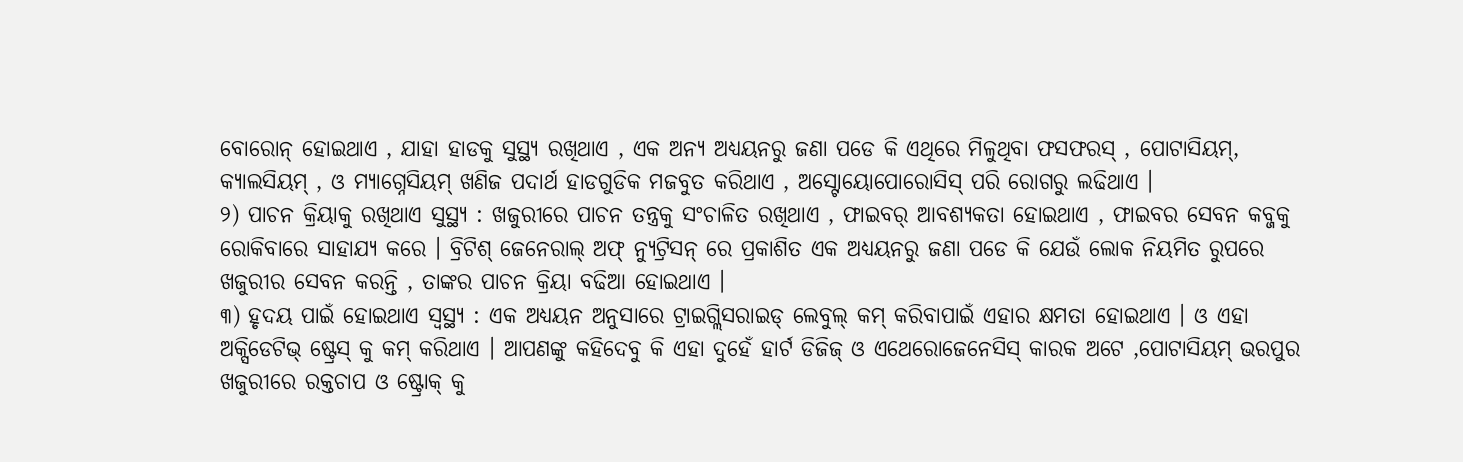ବୋରୋନ୍ ହୋଇଥାଏ , ଯାହା ହାଡକୁ ସୁସ୍ଥ୍ୟ ରଖିଥାଏ , ଏକ ଅନ୍ୟ ଅଧ୍ୟୟନରୁ ଜଣା ପଡେ କି ଏଥିରେ ମିଳୁଥିବା ଫସଫରସ୍ , ପୋଟାସିୟମ୍, କ୍ୟାଲସିୟମ୍ , ଓ ମ୍ୟାଗ୍ନେସିୟମ୍ ଖଣିଜ ପଦାର୍ଥ ହାଡଗୁଡିକ ମଜବୁତ କରିଥାଏ , ଅସ୍ଟୋୟୋପୋରୋସିସ୍ ପରି ରୋଗରୁ ଲଢିଥାଏ ।
୨) ପାଚନ କ୍ରିୟାକୁ ରଖିଥାଏ ସୁସ୍ଥ୍ୟ : ଖଜୁରୀରେ ପାଚନ ତନ୍ତ୍ରକୁ ସଂଚାଳିତ ରଖିଥାଏ , ଫାଇବର୍ ଆବଶ୍ୟକତା ହୋଇଥାଏ , ଫାଇବର ସେବନ କବ୍ଜକୁ ରୋକିବାରେ ସାହାଯ୍ୟ କରେ । ବ୍ରିଟିଶ୍ ଜେନେରାଲ୍ ଅଫ୍ ନ୍ୟୁଟ୍ରିସନ୍ ରେ ପ୍ରକାଶିତ ଏକ ଅଧ୍ୟୟନରୁ ଜଣା ପଡେ କି ଯେଉଁ ଲୋକ ନିୟମିତ ରୁପରେ ଖଜୁରୀର ସେବନ କରନ୍ତି , ତାଙ୍କର ପାଚନ କ୍ରିୟା ବଢିଆ ହୋଇଥାଏ ।
୩) ହୃଦୟ ପାଇଁ ହୋଇଥାଏ ସ୍ୱସ୍ଥ୍ୟ : ଏକ ଅଧ୍ୟୟନ ଅନୁସାରେ ଟ୍ରାଇଗ୍ଲିସରାଇଡ୍ ଲେବୁଲ୍ କମ୍ କରିବାପାଇଁ ଏହାର କ୍ଷମତା ହୋଇଥାଏ । ଓ ଏହା ଅକ୍ସିଡେଟିଭ୍ ଷ୍ଟ୍ରେସ୍ କୁ କମ୍ କରିଥାଏ । ଆପଣଙ୍କୁ କହିଦେବୁ କି ଏହା ଦୁହେଁ ହାର୍ଟ ଡିଜିଜ୍ ଓ ଏଥେରୋଜେନେସିସ୍ କାରକ ଅଟେ ,ପୋଟାସିୟମ୍ ଭରପୁର ଖଜୁରୀରେ ରକ୍ତଚାପ ଓ ଷ୍ଟ୍ରୋକ୍ କୁ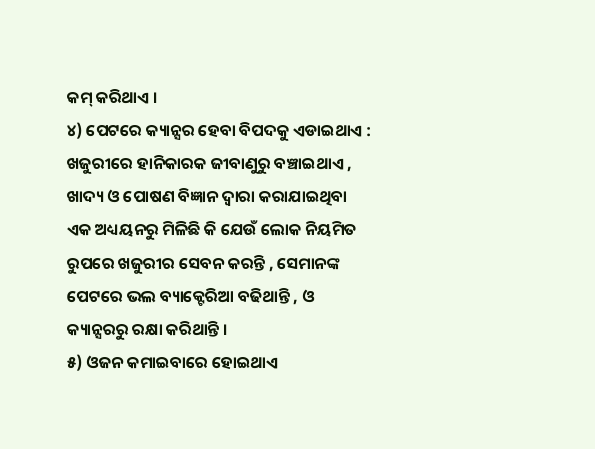କମ୍ କରିଥାଏ ।
୪) ପେଟରେ କ୍ୟାନ୍ସର ହେବା ବିପଦକୁ ଏଡାଇଥାଏ : ଖଜୁରୀରେ ହାନିକାରକ ଜୀବାଣୁରୁ ବଞ୍ଚାଇଥାଏ , ଖାଦ୍ୟ ଓ ପୋଷଣ ବିଜ୍ଞାନ ଦ୍ୱାରା କରାଯାଇଥିବା ଏକ ଅଧ୍ୟୟନରୁ ମିଳିଛି କି ଯେଉଁ ଲୋକ ନିୟମିତ ରୁପରେ ଖଜୁରୀର ସେବନ କରନ୍ତି , ସେମାନଙ୍କ ପେଟରେ ଭଲ ବ୍ୟାକ୍ଟେରିଆ ବଢିଥାନ୍ତି , ଓ କ୍ୟାନ୍ସରରୁ ରକ୍ଷା କରିଥାନ୍ତି ।
୫) ଓଜନ କମାଇବାରେ ହୋଇଥାଏ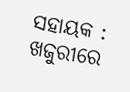ସହାୟକ : ଖଜୁରୀରେ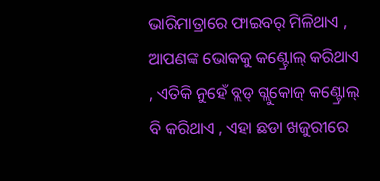ଭାରିମାତ୍ରାରେ ଫାଇବର୍ ମିଳିଥାଏ , ଆପଣଙ୍କ ଭୋକକୁ କଣ୍ଟ୍ରୋଲ୍ କରିଥାଏ , ଏତିକି ନୁହେଁ ବ୍ଲଡ୍ ଗ୍ଲୁକୋଜ୍ କଣ୍ଟ୍ରୋଲ୍ ବି କରିଥାଏ , ଏହା ଛଡା ଖଜୁରୀରେ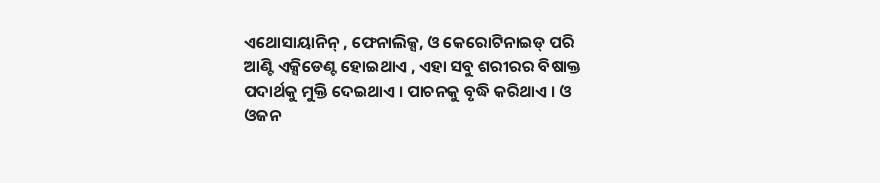ଏଥୋସାୟାନିନ୍ , ଫେନାଲିକ୍ସ, ଓ କେରୋଟିନାଇଡ୍ ପରି ଆଣ୍ଟି ଏକ୍ସିଡେଣ୍ଟ ହୋଇଥାଏ , ଏହା ସବୁ ଶରୀରର ବିଷାକ୍ତ ପଦାର୍ଥକୁ ମୁକ୍ତି ଦେଇଥାଏ । ପାଚନକୁ ବୃଦ୍ଧି କରିଥାଏ । ଓ ଓଜନ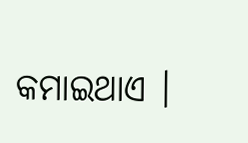କମାଇଥାଏ ।